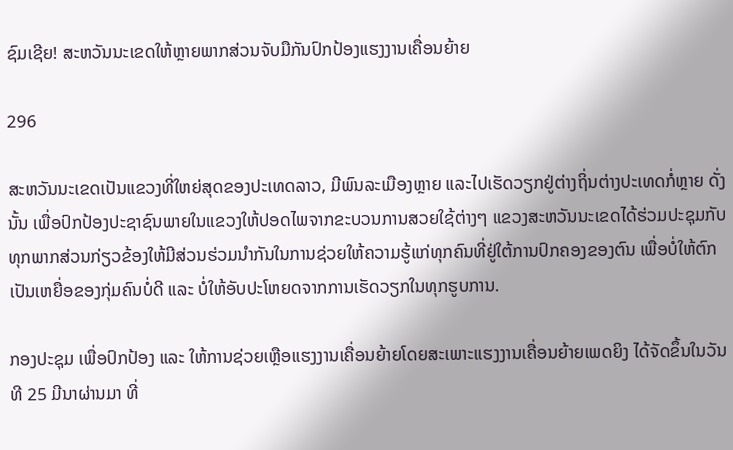ຊົມເຊີຍ! ສະຫວັນນະເຂດໃຫ້ຫຼາຍພາກສ່ວນຈັບມືກັນປົກປ້ອງແຮງງານເຄື່ອນຍ້າຍ

296

ສະຫວັນນະເຂດເປັນແຂວງທີ່ໃຫຍ່ສຸດຂອງປະເທດລາວ, ມີພົນລະເມືອງຫຼາຍ ແລະໄປເຮັດວຽກຢູ່ຕ່າງຖິ່ນຕ່າງປະເທດກໍ່ຫຼາຍ ດັ່ງນັ້ນ ເພື່ອປົກປ້ອງປະຊາຊົນພາຍໃນແຂວງໃຫ້ປອດໄພຈາກຂະບວນການສວຍໃຊ້ຕ່າງໆ ແຂວງສະຫວັນນະເຂດໄດ້ຮ່ວມປະຊຸມກັບທຸກພາກສ່ວນກ່ຽວຂ້ອງໃຫ້ມີສ່ວນຮ່ວມນຳກັນໃນການຊ່ວຍໃຫ້ຄວາມຮູ້ແກ່ທຸກຄົນທີ່ຢູ່ໃຕ້ການປົກຄອງຂອງຕົນ ເພື່ອບໍ່ໃຫ້ຕົກເປັນເຫຍື່ອຂອງກຸ່ມຄົນບໍ່ດີ ແລະ ບໍ່ໃຫ້ອັບປະໂຫຍດຈາກການເຮັດວຽກໃນທຸກຮູບການ.

ກອງປະຊຸມ ເພື່ອປົກປ້ອງ ແລະ ໃຫ້ການຊ່ວຍເຫຼືອແຮງງານເຄື່ອນຍ້າຍໂດຍສະເພາະແຮງງານເຄື່ອນຍ້າຍເພດຍິງ ໄດ້ຈັດຂຶ້ນໃນວັນທີ 25 ມີນາຜ່ານມາ ທີ່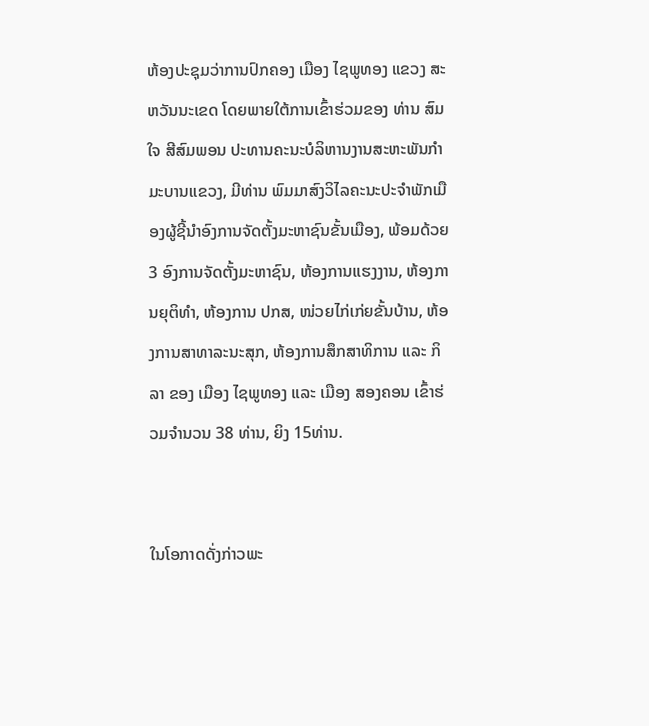ຫ້ອງປະຊຸມວ່າການປົກຄອງ ເມືອງ ໄຊພູທອງ ແຂວງ ສະຫວັນນະເຂດ ໂດຍພາຍໃຕ້ການເຂົ້າຮ່ວມຂອງ ທ່ານ ສົມໃຈ ສີສົມພອນ ປະທານຄະນະບໍລິຫານງານສະຫະພັນກຳມະບານແຂວງ, ມີທ່ານ ພົມມາສົງວິໄລຄະນະປະຈໍາພັກເມືອງຜູ້ຊີ້ນຳອົງການຈັດຕັ້ງມະຫາຊົນຂັ້ນເມືອງ, ພ້ອມດ້ວຍ 3 ອົງການຈັດຕັ້ງມະຫາຊົນ, ຫ້ອງການແຮງງານ, ຫ້ອງການຍຸຕິທຳ, ຫ້ອງການ ປກສ, ໜ່ວຍໄກ່ເກ່ຍຂັ້ນບ້ານ, ຫ້ອງການສາທາລະນະສຸກ, ຫ້ອງການສຶກສາທິການ ແລະ ກິລາ ຂອງ ເມືອງ ໄຊພູທອງ ແລະ ເມືອງ ສອງຄອນ ເຂົ້າຮ່ວມຈຳນວນ 38 ທ່ານ, ຍິງ 15ທ່ານ.


ໃນໂອກາດດັ່ງກ່າວພະ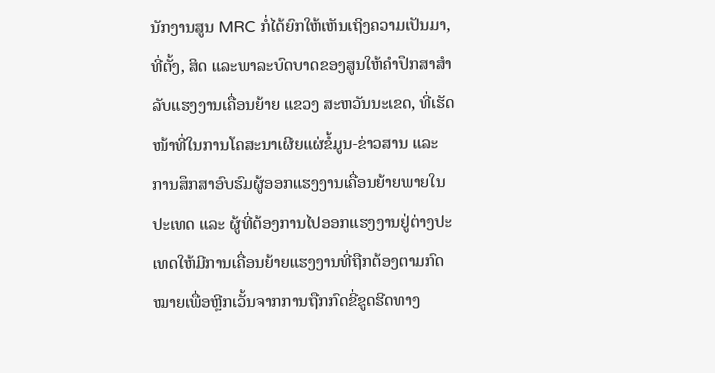ນັກງານສູນ MRC ກໍ່ໄດ້ຍົກໃຫ້ເຫັນເຖິງຄວາມເປັນມາ, ທີ່ຕັ້ງ, ສິດ ແລະພາລະບົດບາດຂອງສູນໃຫ້ຄຳປຶກສາສຳລັບແຮງງານເຄື່ອນຍ້າຍ ແຂວງ ສະຫວັນນະເຂດ, ທີ່ເຮັດໜ້າທີ່ໃນການໂຄສະນາເຜີຍແຜ່ຂໍ້ມູນ-ຂ່າວສານ ແລະ ການສຶກສາອົບຮົມຜູ້ອອກແຮງງານເຄື່ອນຍ້າຍພາຍໃນປະເທດ ແລະ ຜູ້ທີ່ຕ້ອງການໄປອອກແຮງງານຢູ່ຕ່າງປະເທດໃຫ້ມີການເຄື່ອນຍ້າຍແຮງງານທີ່ຖືກຕ້ອງຕາມກົດໝາຍເພື່ອຫຼີກເວັ້ນຈາກການຖືກກົດຂີ່ຂູດຮີດທາງ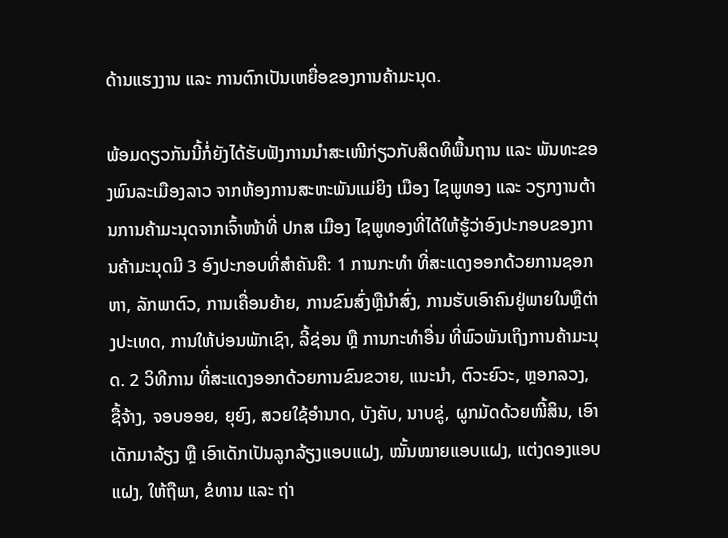ດ້ານແຮງງານ ແລະ ການຕົກເປັນເຫຍື່ອຂອງການຄ້າມະນຸດ.

ພ້ອມດຽວກັນນີ້ກໍ່ຍັງໄດ້ຮັບຟັງການນຳສະເໜີກ່ຽວກັບສິດທິພື້ນຖານ ແລະ ພັນທະຂອງພົນລະເມືອງລາວ ຈາກຫ້ອງການສະຫະພັນແມ່ຍິງ ເມືອງ ໄຊພູທອງ ແລະ ວຽກງານຕ້ານການຄ້າມະນຸດຈາກເຈົ້າໜ້າທີ່ ປກສ ເມືອງ ໄຊພູທອງທີ່ໄດ້ໃຫ້ຮູ້ວ່າອົງປະກອບຂອງການຄ້າມະນຸດມີ 3 ອົງປະກອບທີ່ສຳຄັນຄື: 1 ການກະທຳ ທີ່ສະແດງອອກດ້ວຍການຊອກຫາ, ລັກພາຕົວ, ການເຄື່ອນຍ້າຍ, ການຂົນສົ່ງຫຼືນຳສົ່ງ, ການຮັບເອົາຄົນຢູ່ພາຍໃນຫຼືຕ່າງປະເທດ, ການໃຫ້ບ່ອນພັກເຊົາ, ລີ້ຊ່ອນ ຫຼື ການກະທຳອື່ນ ທີ່ພົວພັນເຖິງການຄ້າມະນຸດ. 2 ວິທີການ ທີ່ສະແດງອອກດ້ວຍການຂົນຂວາຍ, ແນະນຳ, ຕົວະຍົວະ, ຫຼອກລວງ, ຊື້ຈ້າງ, ຈອບອອຍ, ຍຸຍົງ, ສວຍໃຊ້ອຳນາດ, ບັງຄັບ, ນາບຂູ່, ຜູກມັດດ້ວຍໜີ້ສິນ, ເອົາເດັກມາລ້ຽງ ຫຼື ເອົາເດັກເປັນລູກລ້ຽງແອບແຝງ, ໝັ້ນໝາຍແອບແຝງ, ແຕ່ງດອງແອບແຝງ, ໃຫ້ຖືພາ, ຂໍທານ ແລະ ຖ່າ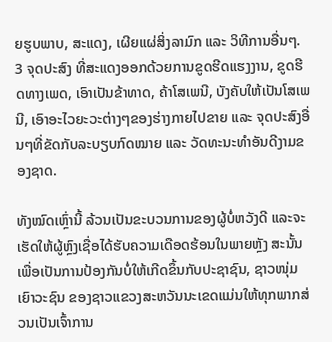ຍຮູບພາບ, ສະແດງ, ເຜີຍແຜ່ສິ່ງລາມົກ ແລະ ວິທີການອື່ນໆ. 3 ຈຸດປະສົງ ທີ່ສະແດງອອກດ້ວຍການຂູດຮີດແຮງງານ, ຂູດຮີດທາງເພດ, ເອົາເປັນຂ້າທາດ, ຄ້າໂສເພນີ, ບັງຄັບໃຫ້ເປັນໂສເພນີ, ເອົາອະໄວຍະວະຕ່າງໆຂອງຮ່າງກາຍໄປຂາຍ ແລະ ຈຸດປະສົງອື່ນໆທີ່ຂັດກັບລະບຽບກົດໝາຍ ແລະ ວັດທະນະທຳອັນດີງາມຂອງຊາດ.

ທັງໝົດເຫຼົ່ານີ້ ລ້ວນເປັນຂະບວນການຂອງຜູ້ບໍ່ຫວັງດີ ແລະຈະເຮັດໃຫ້ຜູ້ຫຼົງເຊື່ອໄດ້ຮັບຄວາມເດືອດຮ້ອນໃນພາຍຫຼັງ ສະນັ້ນ ເພື່ອເປັນການປ້ອງກັນບໍ່ໃຫ້ເກີດຂຶ້ນກັບປະຊາຊົນ, ຊາວໜຸ່ມເຍົາວະຊົນ ຂອງຊາວແຂວງສະຫວັນນະເຂດແມ່ນໃຫ້ທຸກພາກສ່ວນເປັນເຈົ້າການ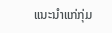ແນະນຳແກ່ກຸ່ມ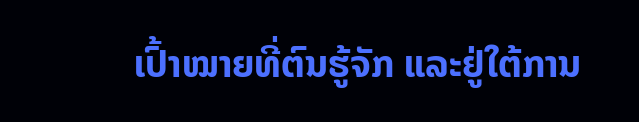ເປົ້າໝາຍທີ່ຕົນຮູ້ຈັກ ແລະຢູ່ໃຕ້ການ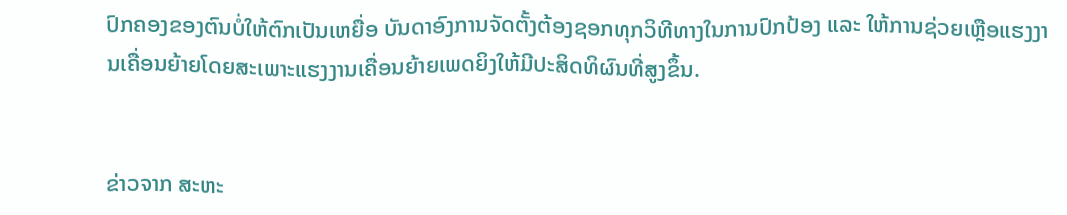ປົກຄອງຂອງຕົນບໍ່ໃຫ້ຕົກເປັນເຫຍື່ອ ບັນດາອົງການຈັດຕັ້ງຕ້ອງຊອກທຸກວິທີທາງໃນການປົກປ້ອງ ແລະ ໃຫ້ການຊ່ວຍເຫຼືອແຮງງານເຄື່ອນຍ້າຍໂດຍສະເພາະແຮງງານເຄື່ອນຍ້າຍເພດຍິງໃຫ້ມີປະສິດທິຜົນທີ່ສູງຂຶ້ນ.


ຂ່າວຈາກ ສະຫະ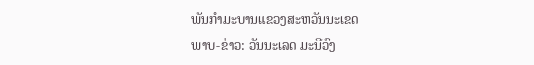ພັນກຳມະບານແຂວງສະຫວັນນະເຂດ
ພາບ-ຂ່າວ: ວັນນະເລດ ມະນີວົງ